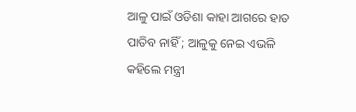ଆଳୁ ପାଇଁ ଓଡିଶା କାହା ଆଗରେ ହାତ ପାତିବ ନାହିଁ ; ଆଳୁକୁ ନେଇ ଏଭଳି କହିଲେ ମନ୍ତ୍ରୀ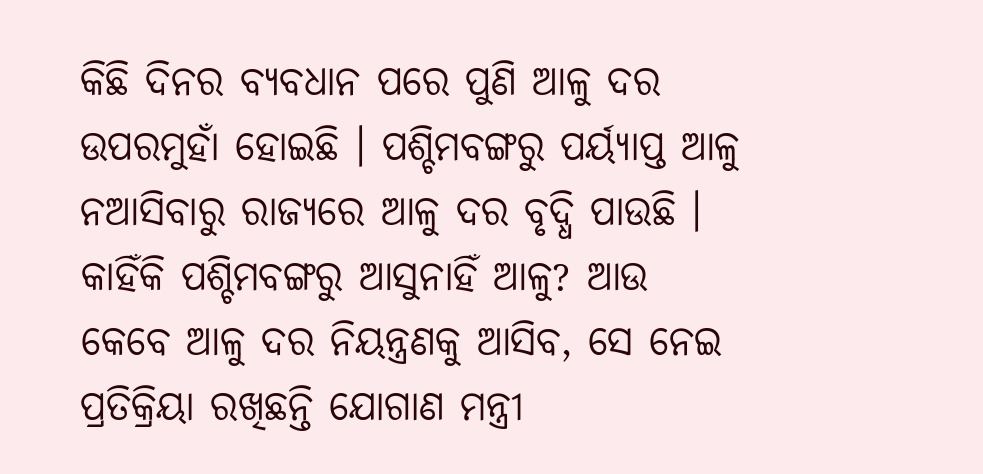କିଛି ଦିନର ବ୍ୟବଧାନ ପରେ ପୁଣି ଆଳୁ ଦର ଉପରମୁହାଁ ହୋଇଛି । ପଶ୍ଚିମବଙ୍ଗରୁ ପର୍ୟ୍ୟାପ୍ତ ଆଳୁ ନଆସିବାରୁ ରାଜ୍ୟରେ ଆଳୁ ଦର ବୃଦ୍ଧି ପାଉଛି । କାହିଁକି ପଶ୍ଚିମବଙ୍ଗରୁ ଆସୁନାହିଁ ଆଳୁ? ଆଉ କେବେ ଆଳୁ ଦର ନିୟନ୍ତ୍ରଣକୁ ଆସିବ, ସେ ନେଇ ପ୍ରତିକ୍ରିୟା ରଖିଛନ୍ତି ଯୋଗାଣ ମନ୍ତ୍ରୀ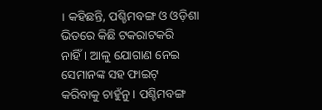। କହିଛନ୍ତି, ପଶ୍ଚିମବଙ୍ଗ ଓ ଓଡ଼ିଶା ଭିତରେ କିଛି ଟକରାଟକରି ନାହିଁ। ଆଳୁ ଯୋଗାଣ ନେଇ ସେମାନଙ୍କ ସହ ଫାଇଟ୍ କରିବାକୁ ଚାହୁଁନୁ । ପଶ୍ଚିମବଙ୍ଗ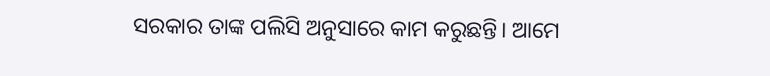ସରକାର ତାଙ୍କ ପଲିସି ଅନୁସାରେ କାମ କରୁଛନ୍ତି। ଆମେ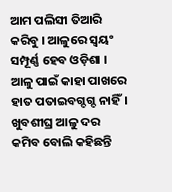ଆମ ପଲିସୀ ତିଆରି କରିବୁ । ଆଳୁରେ ସ୍ୱୟଂ ସମ୍ପୂର୍ଣ୍ଣ ହେବ ଓଡ଼ିଶା । ଆଳୁ ପାଇଁ କାହା ପାଖରେ ହାତ ପତାଇବଗ୍ଦଗ୍ଦ ନାହିଁ। ଖୁବଶୀଘ୍ର ଆଳୁ ଦର କମିବ ବୋଲି କହିଛନ୍ତି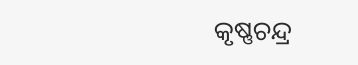କୃଷ୍ଣଚନ୍ଦ୍ର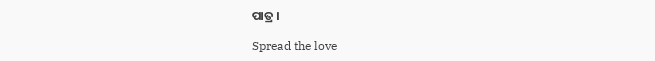ପାତ୍ର ।

Spread the love